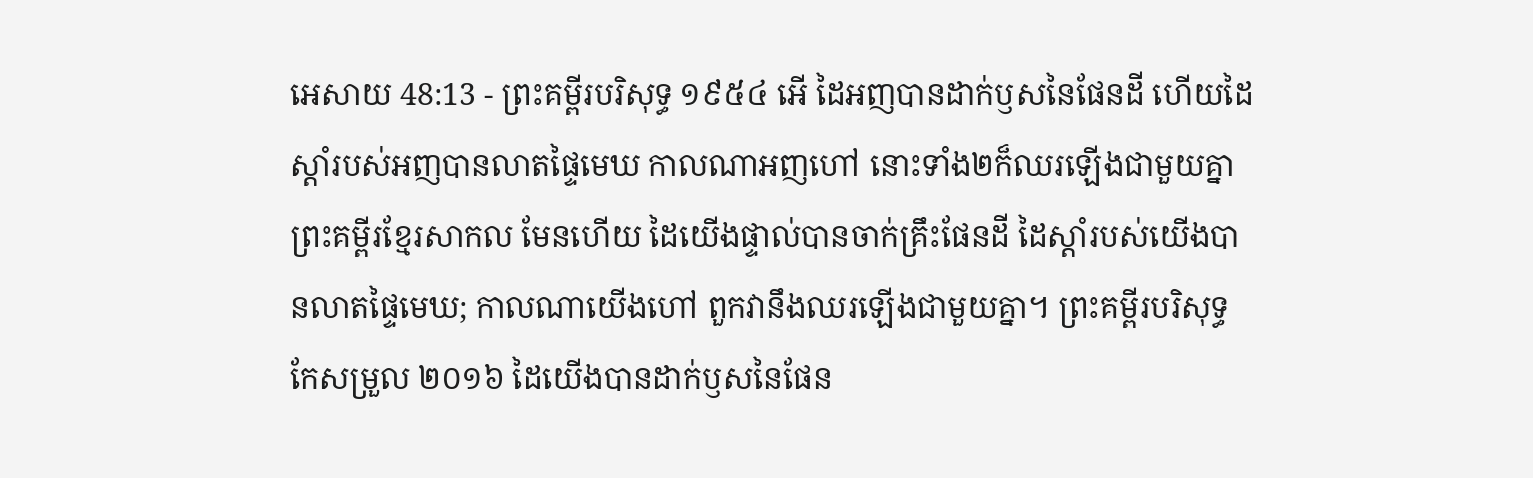អេសាយ 48:13 - ព្រះគម្ពីរបរិសុទ្ធ ១៩៥៤ អើ ដៃអញបានដាក់ឫសនៃផែនដី ហើយដៃស្តាំរបស់អញបានលាតផ្ទៃមេឃ កាលណាអញហៅ នោះទាំង២ក៏ឈរឡើងជាមួយគ្នា ព្រះគម្ពីរខ្មែរសាកល មែនហើយ ដៃយើងផ្ទាល់បានចាក់គ្រឹះផែនដី ដៃស្ដាំរបស់យើងបានលាតផ្ទៃមេឃ; កាលណាយើងហៅ ពួកវានឹងឈរឡើងជាមួយគ្នា។ ព្រះគម្ពីរបរិសុទ្ធកែសម្រួល ២០១៦ ដៃយើងបានដាក់ឫសនៃផែន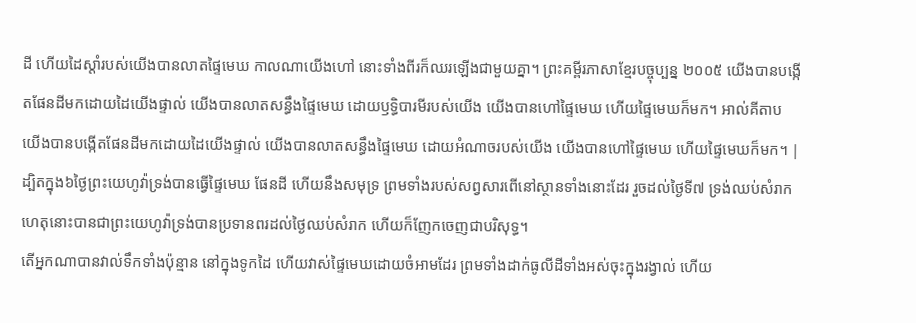ដី ហើយដៃស្តាំរបស់យើងបានលាតផ្ទៃមេឃ កាលណាយើងហៅ នោះទាំងពីរក៏ឈរឡើងជាមួយគ្នា។ ព្រះគម្ពីរភាសាខ្មែរបច្ចុប្បន្ន ២០០៥ យើងបានបង្កើតផែនដីមកដោយដៃយើងផ្ទាល់ យើងបានលាតសន្ធឹងផ្ទៃមេឃ ដោយឫទ្ធិបារមីរបស់យើង យើងបានហៅផ្ទៃមេឃ ហើយផ្ទៃមេឃក៏មក។ អាល់គីតាប យើងបានបង្កើតផែនដីមកដោយដៃយើងផ្ទាល់ យើងបានលាតសន្ធឹងផ្ទៃមេឃ ដោយអំណាចរបស់យើង យើងបានហៅផ្ទៃមេឃ ហើយផ្ទៃមេឃក៏មក។ |
ដ្បិតក្នុង៦ថ្ងៃព្រះយេហូវ៉ាទ្រង់បានធ្វើផ្ទៃមេឃ ផែនដី ហើយនឹងសមុទ្រ ព្រមទាំងរបស់សព្វសារពើនៅស្ថានទាំងនោះដែរ រួចដល់ថ្ងៃទី៧ ទ្រង់ឈប់សំរាក ហេតុនោះបានជាព្រះយេហូវ៉ាទ្រង់បានប្រទានពរដល់ថ្ងៃឈប់សំរាក ហើយក៏ញែកចេញជាបរិសុទ្ធ។
តើអ្នកណាបានវាល់ទឹកទាំងប៉ុន្មាន នៅក្នុងទូកដៃ ហើយវាស់ផ្ទៃមេឃដោយចំអាមដែរ ព្រមទាំងដាក់ធូលីដីទាំងអស់ចុះក្នុងរង្វាល់ ហើយ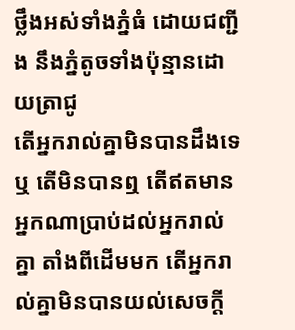ថ្លឹងអស់ទាំងភ្នំធំ ដោយជញ្ជីង នឹងភ្នំតូចទាំងប៉ុន្មានដោយត្រាជូ
តើអ្នករាល់គ្នាមិនបានដឹងទេឬ តើមិនបានឮ តើឥតមានអ្នកណាប្រាប់ដល់អ្នករាល់គ្នា តាំងពីដើមមក តើអ្នករាល់គ្នាមិនបានយល់សេចក្ដី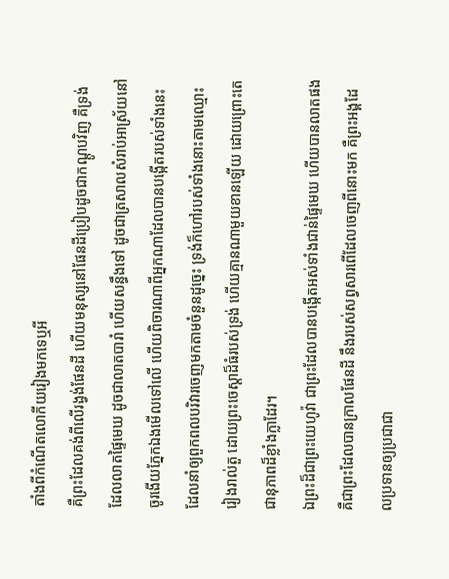តាំងពីកំណើតលោកីយរៀងមកទេឬអី
គឺព្រះដែលគង់ពីលើរង្វង់ផែនដី ហើយមនុស្សនៅផែនដីប្រៀបដូចជាកណ្តូបវិញ គឺទ្រង់ដែលលាតផ្ទៃមេឃ ដូចជាលាតបារាំ ហើយសន្ធឹងទៅ ដូចជាត្រសាលសំរាប់អាស្រ័យនៅ
ចូរងើយភ្នែកឯងមើលទៅលើ ហើយពិចារណាពីអ្នកណាដែលបានបង្កើតរបស់ទាំងនេះ ដែលនាំឲ្យពួកពលបរិវារចេញមកតាមចំនួនដូច្នេះ ទ្រង់ក៏ហៅរបស់ទាំងនោះតាមឈ្មោះរៀងរាល់តួ ដោយព្រះចេស្តាដ៏ធំរបស់ទ្រង់ ហើយគ្មានណាមួយខានឡើយ ដោយព្រោះតេជានុភាពដ៏ខ្លាំងក្លាដែរ។
ឯព្រះដ៏ជាព្រះយេហូវ៉ា ជាព្រះដែលបានបង្កើតអស់ទាំងជាន់ផ្ទៃមេឃ ហើយបានលាតផង គឺជាព្រះដែលបានក្រាលផែនដី នឹងរបស់សព្វសារពើដែលចេញពីនោះមក គឺព្រះអង្គដែលប្រទានឲ្យប្រជាជា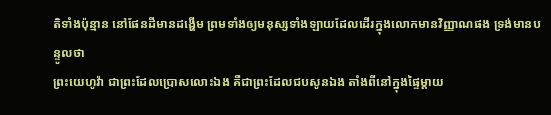តិទាំងប៉ុន្មាន នៅផែនដីមានដង្ហើម ព្រមទាំងឲ្យមនុស្សទាំងឡាយដែលដើរក្នុងលោកមានវិញ្ញាណផង ទ្រង់មានបន្ទូលថា
ព្រះយេហូវ៉ា ជាព្រះដែលប្រោសលោះឯង គឺជាព្រះដែលជបសូនឯង តាំងពីនៅក្នុងផ្ទៃម្តាយ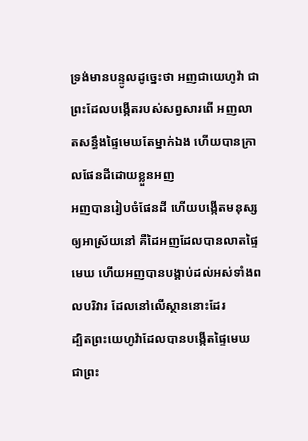ទ្រង់មានបន្ទូលដូច្នេះថា អញជាយេហូវ៉ា ជាព្រះដែលបង្កើតរបស់សព្វសារពើ អញលាតសន្ធឹងផ្ទៃមេឃតែម្នាក់ឯង ហើយបានក្រាលផែនដីដោយខ្លួនអញ
អញបានរៀបចំផែនដី ហើយបង្កើតមនុស្សឲ្យអាស្រ័យនៅ គឺដៃអញដែលបានលាតផ្ទៃមេឃ ហើយអញបានបង្គាប់ដល់អស់ទាំងពលបរិវារ ដែលនៅលើស្ថាននោះដែរ
ដ្បិតព្រះយេហូវ៉ាដែលបានបង្កើតផ្ទៃមេឃ ជាព្រះ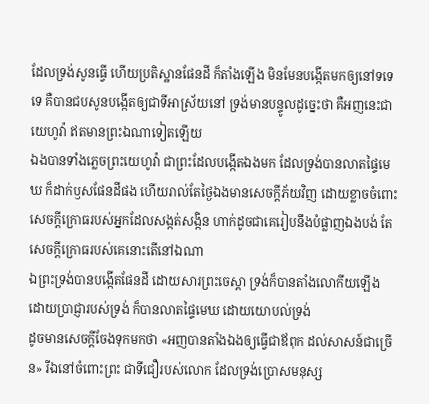ដែលទ្រង់សូនធ្វើ ហើយប្រតិស្ឋានផែនដី ក៏តាំងឡើង មិនមែនបង្កើតមកឲ្យនៅទទេទេ គឺបានជបសូនបង្កើតឲ្យជាទីអាស្រ័យនៅ ទ្រង់មានបន្ទូលដូច្នេះថា គឺអញនេះជាយេហូវ៉ា ឥតមានព្រះឯណាទៀតឡើយ
ឯងបានទាំងភ្លេចព្រះយេហូវ៉ា ជាព្រះដែលបង្កើតឯងមក ដែលទ្រង់បានលាតផ្ទៃមេឃ ក៏ដាក់ឫសផែនដីផង ហើយរាល់តែថ្ងៃឯងមានសេចក្ដីភ័យវិញ ដោយខ្លាចចំពោះសេចក្ដីក្រោធរបស់អ្នកដែលសង្កត់សង្កិន ហាក់ដូចជាគេរៀបនឹងបំផ្លាញឯងបង់ តែសេចក្ដីក្រោធរបស់គេនោះតើនៅឯណា
ឯព្រះទ្រង់បានបង្កើតផែនដី ដោយសារព្រះចេស្តា ទ្រង់ក៏បានតាំងលោកីយឡើង ដោយប្រាជ្ញារបស់ទ្រង់ ក៏បានលាតផ្ទៃមេឃ ដោយយោបល់ទ្រង់
ដូចមានសេចក្ដីចែងទុកមកថា «អញបានតាំងឯងឲ្យធ្វើជាឪពុក ដល់សាសន៍ជាច្រើន» រីឯនៅចំពោះព្រះ ជាទីជឿរបស់លោក ដែលទ្រង់ប្រោសមនុស្ស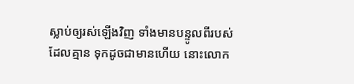ស្លាប់ឲ្យរស់ឡើងវិញ ទាំងមានបន្ទូលពីរបស់ដែលគ្មាន ទុកដូចជាមានហើយ នោះលោក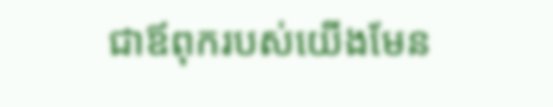ជាឪពុករបស់យើងមែន